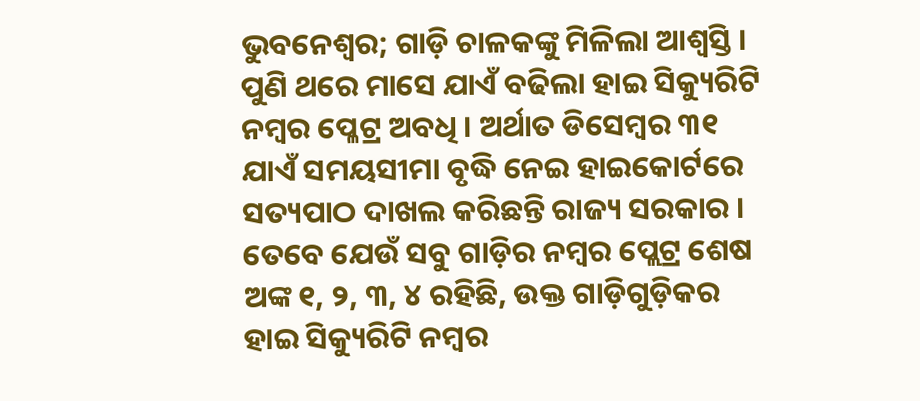ଭୁବନେଶ୍ବର; ଗାଡ଼ି ଚାଳକଙ୍କୁ ମିଳିଲା ଆଶ୍ୱସ୍ତି । ପୁଣି ଥରେ ମାସେ ଯାଏଁ ବଢିଲା ହାଇ ସିକ୍ୟୁରିଟି ନମ୍ବର ପ୍ଳେଟ୍ର ଅବଧି । ଅର୍ଥାତ ଡିସେମ୍ବର ୩୧ ଯାଏଁ ସମୟସୀମା ବୃଦ୍ଧି ନେଇ ହାଇକୋର୍ଟରେ ସତ୍ୟପାଠ ଦାଖଲ କରିଛନ୍ତି ରାଜ୍ୟ ସରକାର । ତେବେ ଯେଉଁ ସବୁ ଗାଡ଼ିର ନମ୍ୱର ପ୍ଲେଟ୍ର ଶେଷ ଅଙ୍କ ୧, ୨, ୩, ୪ ରହିଛି, ଉକ୍ତ ଗାଡ଼ିଗୁଡ଼ିକର ହାଇ ସିକ୍ୟୁରିଟି ନମ୍ବର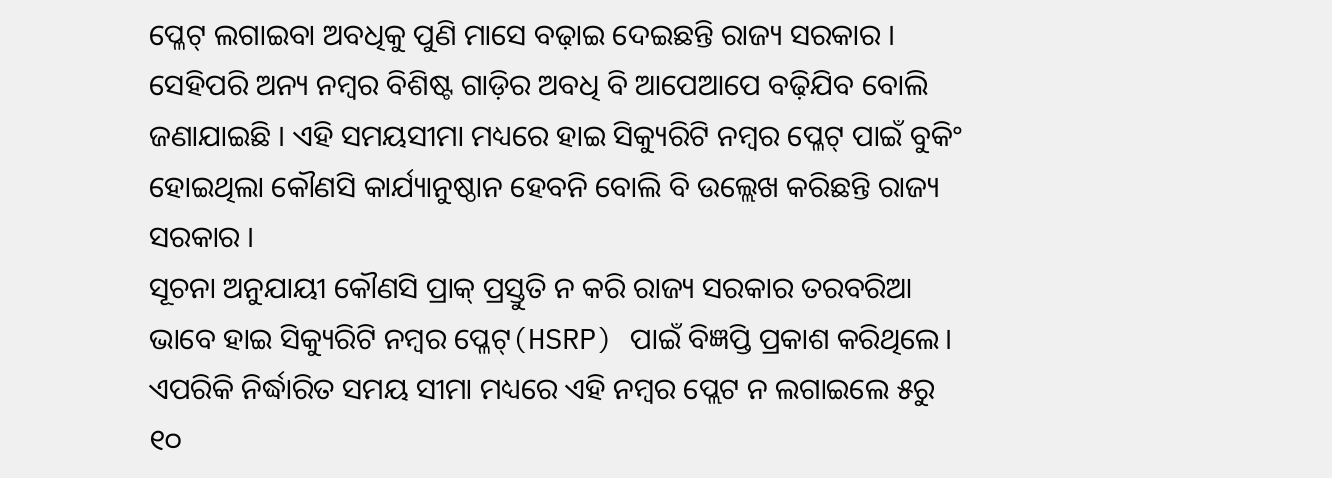ପ୍ଳେଟ୍ ଲଗାଇବା ଅବଧିକୁ ପୁଣି ମାସେ ବଢ଼ାଇ ଦେଇଛନ୍ତି ରାଜ୍ୟ ସରକାର । ସେହିପରି ଅନ୍ୟ ନମ୍ବର ବିଶିଷ୍ଟ ଗାଡ଼ିର ଅବଧି ବି ଆପେଆପେ ବଢ଼ିଯିବ ବୋଲି ଜଣାଯାଇଛି । ଏହି ସମୟସୀମା ମଧ୍ୟରେ ହାଇ ସିକ୍ୟୁରିଟି ନମ୍ବର ପ୍ଳେଟ୍ ପାଇଁ ବୁକିଂ ହୋଇଥିଲା କୌଣସି କାର୍ଯ୍ୟାନୁଷ୍ଠାନ ହେବନି ବୋଲି ବି ଉଲ୍ଲେଖ କରିଛନ୍ତି ରାଜ୍ୟ ସରକାର ।
ସୂଚନା ଅନୁଯାୟୀ କୌଣସି ପ୍ରାକ୍ ପ୍ରସ୍ତୁତି ନ କରି ରାଜ୍ୟ ସରକାର ତରବରିଆ ଭାବେ ହାଇ ସିକ୍ୟୁରିଟି ନମ୍ବର ପ୍ଳେଟ୍(HSRP) ପାଇଁ ବିଜ୍ଞପ୍ତି ପ୍ରକାଶ କରିଥିଲେ। ଏପରିକି ନିର୍ଦ୍ଧାରିତ ସମୟ ସୀମା ମଧ୍ୟରେ ଏହି ନମ୍ବର ପ୍ଲେଟ ନ ଲଗାଇଲେ ୫ରୁ ୧୦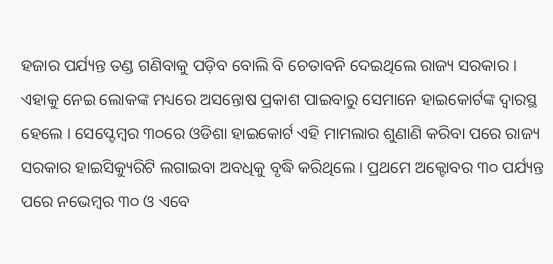ହଜାର ପର୍ଯ୍ୟନ୍ତ ତଣ୍ଡ ଗଣିବାକୁ ପଡ଼ିବ ବୋଲି ବି ଚେତାବନି ଦେଇଥିଲେ ରାଜ୍ୟ ସରକାର । ଏହାକୁ ନେଇ ଲୋକଙ୍କ ମଧ୍ୟରେ ଅସନ୍ତୋଷ ପ୍ରକାଶ ପାଇବାରୁ ସେମାନେ ହାଇକୋର୍ଟଙ୍କ ଦ୍ୱାରସ୍ଥ ହେଲେ । ସେପ୍ଟେମ୍ବର ୩୦ରେ ଓଡିଶା ହାଇକୋର୍ଟ ଏହି ମାମଲାର ଶୁଣାଣି କରିବା ପରେ ରାଜ୍ୟ ସରକାର ହାଇସିକ୍ୟୁରିଟି ଲଗାଇବା ଅବଧିକୁ ବୃଦ୍ଧି କରିଥିଲେ । ପ୍ରଥମେ ଅକ୍ଟୋବର ୩୦ ପର୍ଯ୍ୟନ୍ତ ପରେ ନଭେମ୍ବର ୩୦ ଓ ଏବେ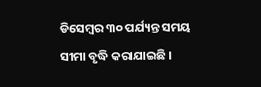ଡିସେମ୍ବର ୩୦ ପର୍ଯ୍ୟନ୍ତ ସମୟ ସୀମା ବୃଦ୍ଧି କରାଯାଇଛି ।